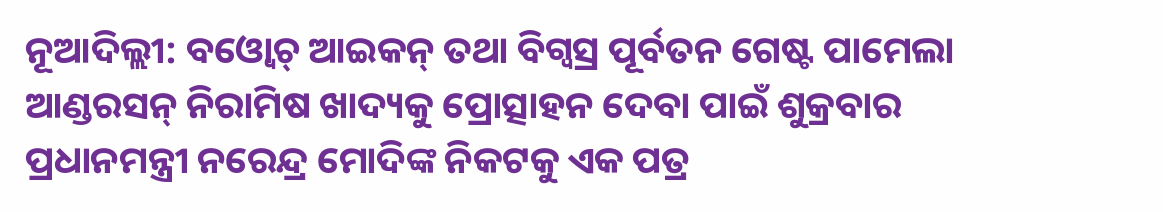ନୂଆଦିଲ୍ଲୀ: ବଓ୍ବୋଚ୍ ଆଇକନ୍ ତଥା ବିଗ୍ବସ୍ର ପୂର୍ବତନ ଗେଷ୍ଟ ପାମେଲା ଆଣ୍ଡରସନ୍ ନିରାମିଷ ଖାଦ୍ୟକୁ ପ୍ରୋତ୍ସାହନ ଦେବା ପାଇଁ ଶୁକ୍ରବାର ପ୍ରଧାନମନ୍ତ୍ରୀ ନରେନ୍ଦ୍ର ମୋଦିଙ୍କ ନିକଟକୁ ଏକ ପତ୍ର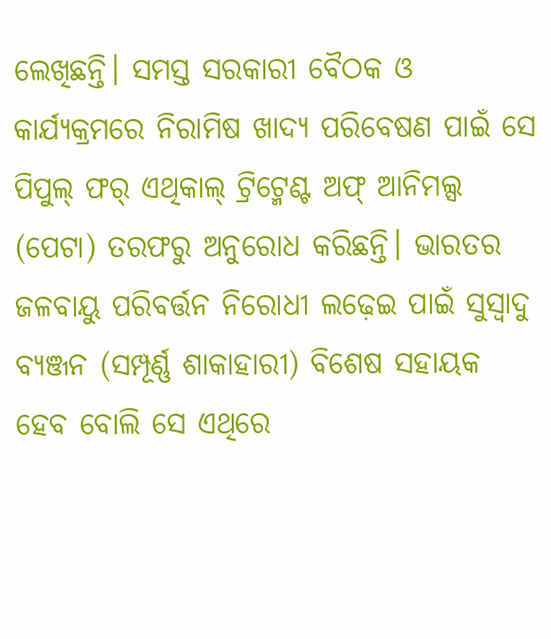ଲେଖିଛନ୍ତି। ସମସ୍ତ ସରକାରୀ ବୈଠକ ଓ କାର୍ଯ୍ୟକ୍ରମରେ ନିରାମିଷ ଖାଦ୍ୟ ପରିବେଷଣ ପାଇଁ ସେ ପିପୁଲ୍ ଫର୍ ଏଥିକାଲ୍ ଟ୍ରିଟ୍ମେଣ୍ଟ ଅଫ୍ ଆନିମଲ୍ସ (ପେଟା) ତରଫରୁ ଅନୁରୋଧ କରିଛନ୍ତି। ଭାରତର ଜଳବାୟୁ ପରିବର୍ତ୍ତନ ନିରୋଧୀ ଲଢ଼େଇ ପାଇଁ ସୁସ୍ବାଦୁ ବ୍ୟଞ୍ଜନ (ସମ୍ପୂର୍ଣ୍ଣ ଶାକାହାରୀ) ବିଶେଷ ସହାୟକ ହେବ ବୋଲି ସେ ଏଥିରେ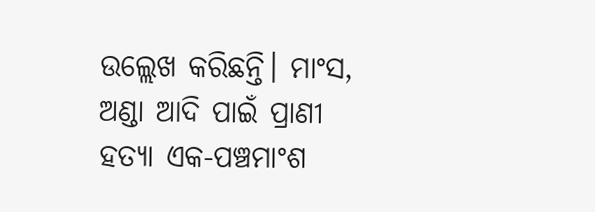ଉଲ୍ଲେଖ କରିଛନ୍ତି। ମାଂସ, ଅଣ୍ଡା ଆଦି ପାଇଁ ପ୍ରାଣୀ ହତ୍ୟା ଏକ-ପଞ୍ଚମାଂଶ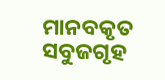ମାନବକୃତ ସବୁଜଗୃହ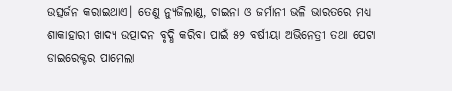ଉତ୍ସର୍ଜନ କରାଇଥାଏ। ତେଣୁ ନ୍ୟୁଜିଲାଣ୍ଡ, ଚାଇନା ଓ ଜର୍ମାନୀ ଭଳି ଭାରତରେ ମଧ୍ୟ ଶାକାହାରୀ ଖାଦ୍ୟ ଉତ୍ପାଦନ ବୃଦ୍ଧି କରିବା ପାଇଁ ୫୨ ବର୍ଷୀୟା ଅଭିନେତ୍ରୀ ତଥା ପେଟା ଡାଇରେକ୍ଟର ପାମେଲା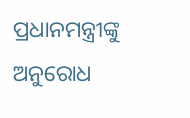ପ୍ରଧାନମନ୍ତ୍ରୀଙ୍କୁ ଅନୁରୋଧ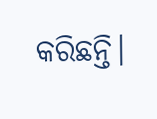କରିଛନ୍ତି।